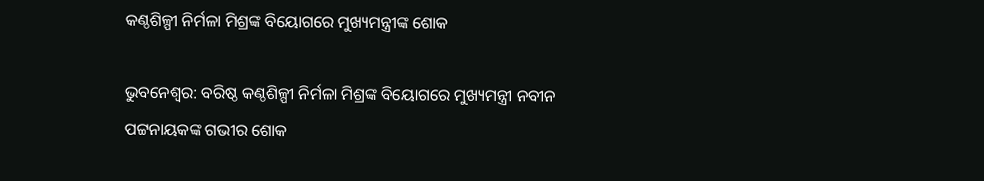କଣ୍ଠଶିଳ୍ପୀ ନିର୍ମଳା ମିଶ୍ରଙ୍କ ବିୟୋଗରେ ମୁଖ୍ୟମନ୍ତ୍ରୀଙ୍କ ଶୋକ

ଭୁବନେଶ୍ୱର: ବରିଷ୍ଠ କଣ୍ଠଶିଳ୍ପୀ ନିର୍ମଳା ମିଶ୍ରଙ୍କ ବିୟୋଗରେ ମୁଖ୍ୟମନ୍ତ୍ରୀ ନବୀନ ପଟ୍ଟନାୟକଙ୍କ ଗଭୀର ଶୋକ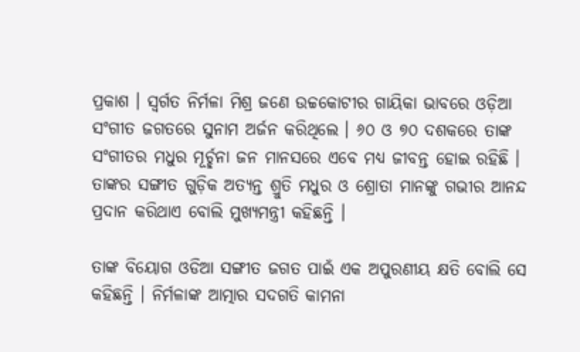ପ୍ରକାଶ । ସ୍ୱର୍ଗତ ନିର୍ମଳା ମିଶ୍ର ଜଣେ ଉଚ୍ଚକୋଟୀର ଗାୟିକା ଭାବରେ ଓଡ଼ିଆ ସଂଗୀତ ଜଗତରେ ସୁନାମ ଅର୍ଜନ କରିଥିଲେ । ୬୦ ଓ ୭୦ ଦଶକରେ ତାଙ୍କ ସଂଗୀତର ମଧୁର ମୂର୍ଚ୍ଛନା ଜନ ମାନସରେ ଏବେ ମଧ୍ୟ ଜୀବନ୍ତ ହୋଇ ରହିଛି । ତାଙ୍କର ସଙ୍ଗୀତ ଗୁଡ଼ିକ ଅତ୍ୟନ୍ତ ଶ୍ରୁତି ମଧୁର ଓ ଶ୍ରୋତା ମାନଙ୍କୁ ଗଭୀର ଆନନ୍ଦ ପ୍ରଦାନ କରିଥାଏ ବୋଲି ମୁଖ୍ୟମନ୍ତ୍ରୀ କହିଛନ୍ତି ।

ତାଙ୍କ ବିୟୋଗ ଓଡିଆ ସଙ୍ଗୀତ ଜଗତ ପାଇଁ ଏକ ଅପୁରଣୀୟ କ୍ଷତି ବୋଲି ସେ କହିଛନ୍ତି । ନିର୍ମଳାଙ୍କ ଆତ୍ମାର ସଦଗତି କାମନା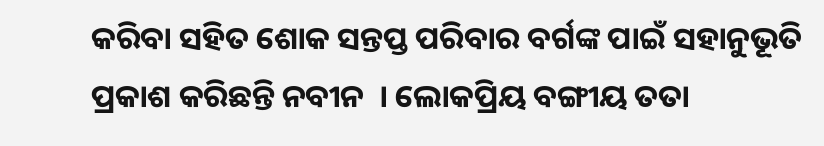କରିବା ସହିତ ଶୋକ ସନ୍ତପ୍ତ ପରିବାର ବର୍ଗଙ୍କ ପାଇଁ ସହାନୁଭୂତି ପ୍ରକାଶ କରିଛନ୍ତି ନବୀନ  । ଲୋକପ୍ରିୟ ବଙ୍ଗୀୟ ତତା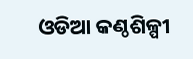ଓଡିଆ କଣ୍ଠଶିଳ୍ପୀ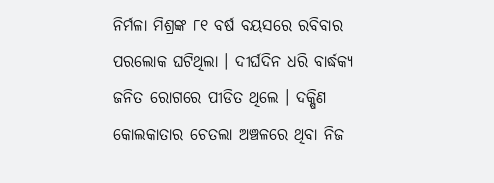ନିର୍ମଳା ମିଶ୍ରଙ୍କ ୮୧ ବର୍ଷ ବୟସରେ ରବିବାର ପରଲୋକ ଘଟିଥିଲା । ଦୀର୍ଘଦିନ ଧରି ବାର୍ଦ୍ଧକ୍ୟ ଜନିତ ରୋଗରେ ପୀଡିତ ଥିଲେ । ଦକ୍ଷିଣ କୋଲକାତାର ଚେତଲା ଅଞ୍ଚଳରେ ଥିବା ନିଜ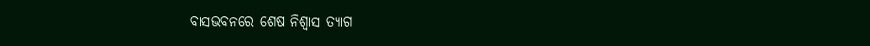ବାସଭବନରେ ଶେଷ ନିଶ୍ୱାସ ତ୍ୟାଗ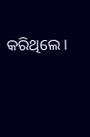କରିଥିଲେ ।